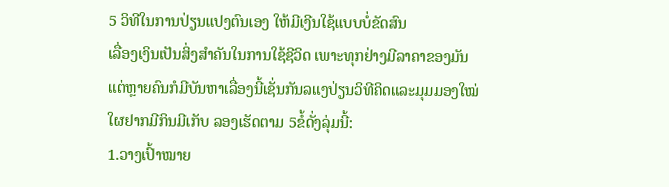5 ວິທີໃນການປ່ຽນແປງຕົນເອງ ໃຫ້ມີເງີນໃຊ້ແບບບໍ່ຂັດສົນ
ເລື່ອງເງິນເປັນສິ່ງສຳຄັນໃນການໃຊ້ຊີວິດ ເພາະທຸກຢ່າງມີລາຄາຂອງມັນ ແຕ່ຫຼາຍຄົນກໍມີບັນຫາເລື່ອງນີ້ເຊັ່ນກັນລແງປ່ຽນວິທີຄິດແລະມຸມມອງໃໝ່ໃຜຢາກມີກິນມີເກັບ ລອງເຮັດຕາມ 5ຂໍ້ດັ່ງລຸ່ມນີ້:
1.ວາງເປົ້າໝາຍ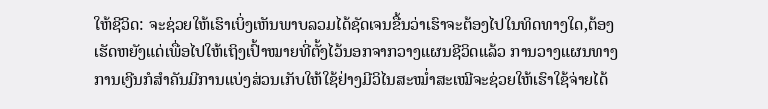ໃຫ້ຊີວິດ: ຈະຊ່ວຍໃຫ້ເຮົາເບິ່ງເຫັນພາບລວມໄດ້ຊັດເຈນຂື້ນວ່າເຮົາຈະຕ້ອງໄປໃນທິດທາງໃດ,ຕ້ອງເຮັດຫຍັງແດ່ເພື່ອໄປໃຫ້ເຖິງເປົ້າໝາຍທີ່ຕັ້ງໄວ້ນອກຈາກວາງແຜນຊີວິດແລ້ວ ການວາງແຜນທາງການເງີນກໍສຳຄັນມີການແບ່ງສ່ວນເກັບໃຫ້ໃຊ້ຢ່າງມີວິໄນສະໝໍ່າສະເໝີຈະຊ່ວຍໃຫ້ເຮົາໃຊ້ຈ່າຍໄດ້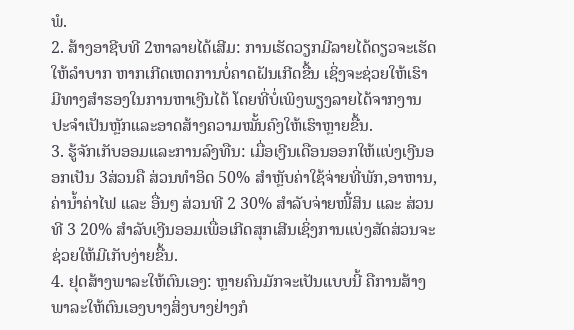ພໍ.
2. ສ້າງອາຊີບທີ 2ຫາລາຍໄດ້ເສີມ: ການເຮັດວຽກມີລາຍໄດ້ດຽວຈະເຮັດໃຫ້ລຳບາກ ຫາກເກີດເຫດການບໍ່ຄາດຝັນເກີດຂື້ນ ເຊິ່ງຈະຊ່ວຍໃຫ້ເຮົາ ມີທາງສຳຮອງໃນການຫາເງີນໄດ້ ໂດຍທີ່ບໍ່ເພິງພຽງລາຍໄດ້ຈາກງານປະຈຳເປັນຫຼັກແລະອາດສ້າງຄວາມໝັ້ນຄົງໃຫ້ເຮົາຫຼາຍຂື້ນ.
3. ຮູ້ຈັກເກັບອອມແລະການລົງທືນ: ເມື່ອເງີນເດືອນອອກໃຫ້ແບ່ງເງີນອອກເປັນ 3ສ່ວນຄື ສ່ວນທຳອິດ 50% ສຳຫຼັບຄ່າໃຊ້ຈ່າຍທີ່ພັກ,ອາຫານ,ຄ່ານໍ້າຄ່າໄຟ ແລະ ອື່ນໆ ສ່ວນທີ 2 30% ສໍາລັບຈ່າຍໜີ້ສິນ ແລະ ສ່ວນທີ 3 20% ສຳລັບເງີນອອມເພື່ອເກີດສຸກເສີນເຊິ່ງການແບ່ງສັດສ່ວນຈະຊ່ວຍໃຫ້ມີເກັບງ່າຍຂື້ນ.
4. ຢຸດສ້າງພາລະໃຫ້ຕົນເອງ: ຫຼາຍຄົນມັກຈະເປັນແບບນີ້ ຄືການສ້າງພາລະໃຫ້ຕົນເອງບາງສິ່ງບາງຢ່າງກໍ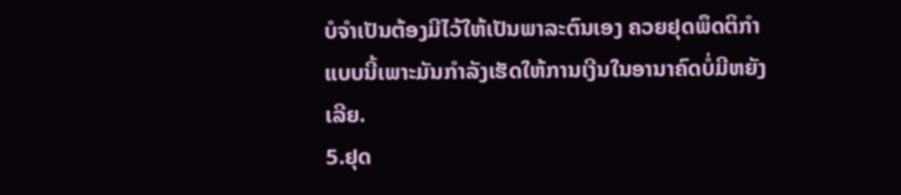ບໍຈຳເປັນຕ້ອງມີໄວ້ໃຫ້ເປັນພາລະຕົນເອງ ຄວຍຢຸດພຶດຕິກຳແບບນີ້ເພາະມັນກຳລັງເຮັດໃຫ້ການເງີນໃນອານາຄົດບໍ່ມີຫຍັງເລີຍ.
5.ຢຸດ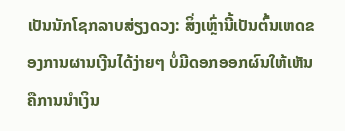ເປັນນັກໂຊກລາບສ່ຽງດວງ: ສິ່ງເຫຼົ່ານີ້ເປັນຕົ້ນເຫດຂອງການຜານເງີນໄດ້ງ່າຍໆ ບໍ່ມີດອກອອກຜົນໃຫ້ເຫັນຄືການນຳເງິນ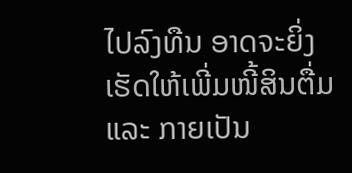ໄປລົງທືນ ອາດຈະຍິ່ງເຮັດໃຫ້ເພີ່ມໜີ້ສິນຕື່ມ ແລະ ກາຍເປັນ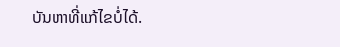ບັນຫາທີ່ແກ້ໄຂບໍ່ໄດ້.